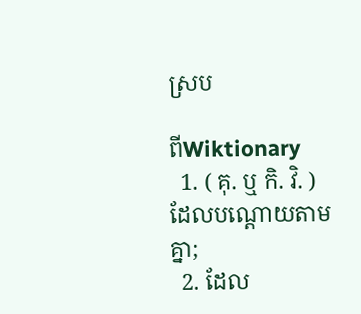ស្រប

ពីWiktionary
  1. ( គុ. ឬ កិ. វិ. ) ដែលបណ្ដោយតាមគ្នា;
  2. ដែល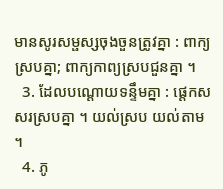មានសូរសម្ផស្សចុងចួនត្រូវគ្នា : ពាក្យស្របគ្នា; ពាក្យកាព្យស្របជួនគ្នា ។
  3. ដែលបណ្ដោយទន្ទឹមគ្នា : ផ្តេកសសរស្របគ្នា ។ យល់ស្រប យល់តាម ។
  4. ភូ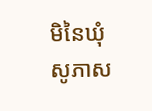មិនៃឃុំសូភាស